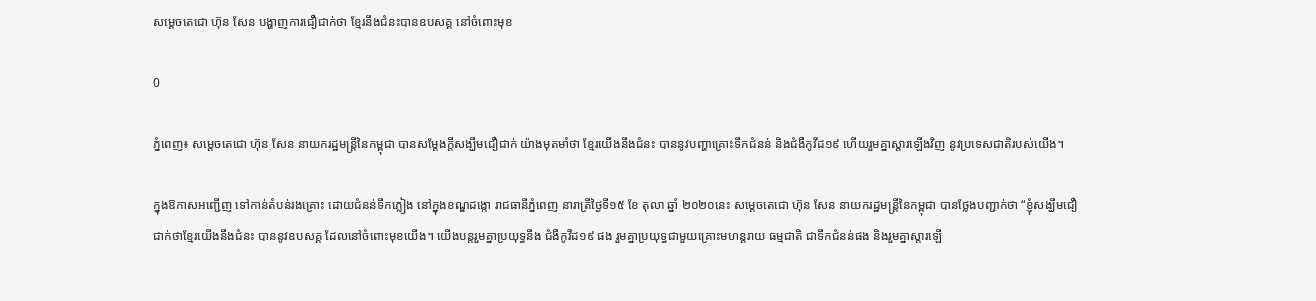សម្ដេចតេជោ ហ៊ុន សែន បង្ហាញការជឿជាក់ថា ខ្មែរនឹងជំនះបានឧបសគ្គ នៅចំពោះមុខ

0

ភ្នំពេញ៖ សម្ដេចតេជោ ហ៊ុន សែន នាយករដ្ឋមន្រ្តីនៃកម្ពុជា បានសម្ដែងក្ដីសង្ឃឹមជឿជាក់ យ៉ាងមុតមាំថា ខ្មែរយើងនឹងជំនះ បាននូវបញ្ហាគ្រោះទឹកជំនន់ និងជំងឺកូវីដ១៩ ហើយរួមគ្នាស្ដារឡើងវិញ នូវប្រទេសជាតិរបស់យើង។

ក្នុងឱកាសអញ្ជើញ ទៅកាន់តំបន់រងគ្រោះ ដោយជំនន់ទឹកភ្លៀង នៅក្នុងខណ្ឌដង្កោ រាជធានីភ្នំពេញ នារាត្រីថ្ងៃទី១៥ ខែ តុលា ឆ្នាំ ២០២០នេះ សម្ដេចតេជោ ហ៊ុន សែន នាយករដ្ឋមន្រ្តីនៃកម្ពុជា បានថ្លែងបញ្ជាក់ថា “ខ្ញុំសង្ឃឹមជឿជាក់ថាខ្មែរយើងនឹងជំនះ បាននូវឧបសគ្គ ដែលនៅចំពោះមុខយើង។ យើងបន្តរួមគ្នាប្រយុទ្ធនឹង ជំងឺកូវីដ១៩ ផង រួមគ្នាប្រយុទ្ធជាមួយគ្រោះមហន្តរាយ ធម្មជាតិ ជាទឹកជំនន់ផង និងរួមគ្នាស្ដារឡើ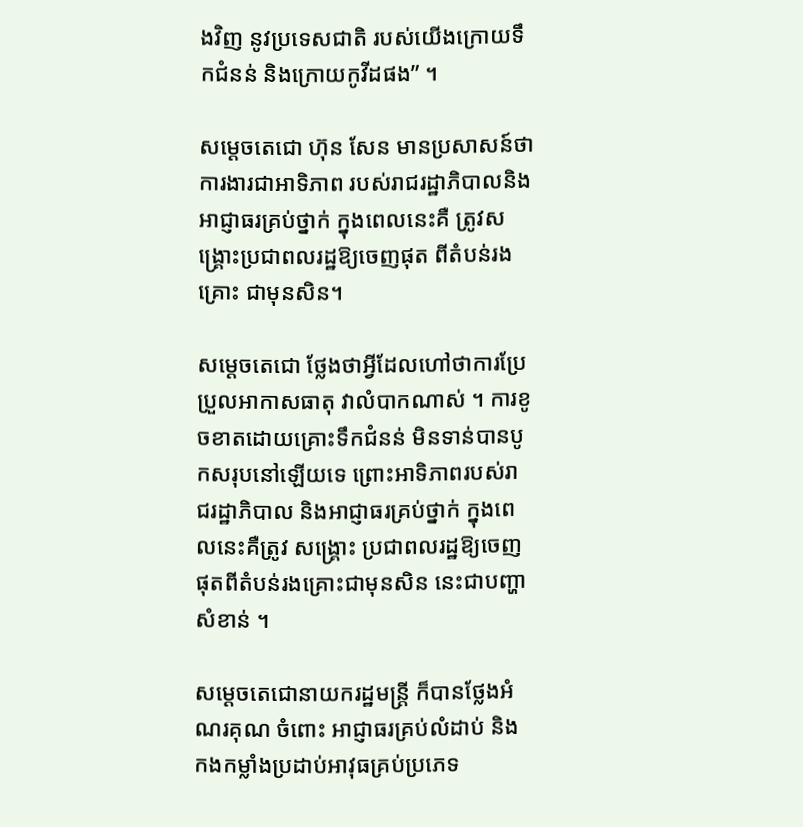ងវិញ នូវប្រទេសជាតិ របស់យើងក្រោយទឹកជំនន់ និងក្រោយកូវីដផង” ។

សម្ដេចតេជោ ហ៊ុន សែន មានប្រសាសន៍ថា ការងារជាអាទិភាព របស់រាជរដ្ឋាភិបាលនិងអាជ្ញាធរគ្រប់ថ្នាក់ ក្នុងពេលនេះគឺ ត្រូវសង្គ្រោះប្រជាពលរដ្ឋឱ្យចេញផុត ពីតំបន់រងគ្រោះ ជាមុនសិន។

សម្ដេចតេជោ ថ្លែងថាអ្វីដែលហៅថាការប្រែប្រួលអាកាសធាតុ វាលំបាកណាស់ ។ ការខូចខាតដោយគ្រោះទឹកជំនន់ មិនទាន់បានបូកសរុបនៅឡើយទេ ព្រោះអាទិភាពរបស់រាជរដ្ឋាភិបាល និងអាជ្ញាធរគ្រប់ថ្នាក់ ក្នុងពេលនេះគឺត្រូវ សង្គ្រោះ ប្រជាពលរដ្ឋឱ្យចេញ ផុតពីតំបន់រងគ្រោះជាមុនសិន នេះជាបញ្ហាសំខាន់ ។

សម្ដេចតេជោនាយករដ្ឋមន្ត្រី ក៏បានថ្លែងអំណរគុណ ចំពោះ អាជ្ញាធរគ្រប់លំដាប់ និងកងកម្លាំងប្រដាប់អាវុធគ្រប់ប្រភេទ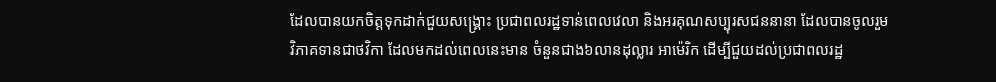ដែលបានយកចិត្តទុកដាក់ជួយសង្គ្រោះ ប្រជាពលរដ្ឋទាន់ពេលវេលា និងអរគុណសប្បុរសជននានា ដែលបានចូលរួម វិភាគទានជាថវិកា ដែលមកដល់ពេលនេះមាន ចំនួនជាង៦លានដុល្លារ អាម៉េរិក ដើម្បីជួយដល់ប្រជាពលរដ្ឋ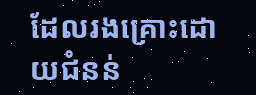ដែលរងគ្រោះដោយជំនន់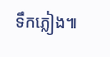ទឹកភ្លៀង៕